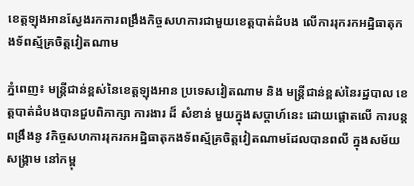ខេត្តឡុងអានស្វែងរកការពង្រឹងកិច្ចសហការជាមួយខេត្តបាត់ដំបង លើការរុករកអដ្ឋិធាតុកងទ័ពស្ម័គ្រចិត្តវៀតណាម

ភ្នំពេញ៖ មន្រ្តីជាន់ខ្ពស់នៃខេត្តឡុងអាន ប្រទេសវៀតណាម និង មន្រ្តីជាន់ខ្ពស់នៃរដ្ឋបាល ខេត្តបាត់ដំបងបានជួបពិភាក្សា ការងារ ដ៏ សំខាន់ មួយក្នុងសប្តាហ៍នេះ ដោយផ្តោតលើ ការបន្តពង្រឹងនូ វកិច្ចសហការរុករកអដ្ឋិធាតុកងទ័ពស្ម័គ្រចិត្តវៀតណាមដែលបានពលី ក្នុងសម័យសង្គ្រាម នៅកម្ពុ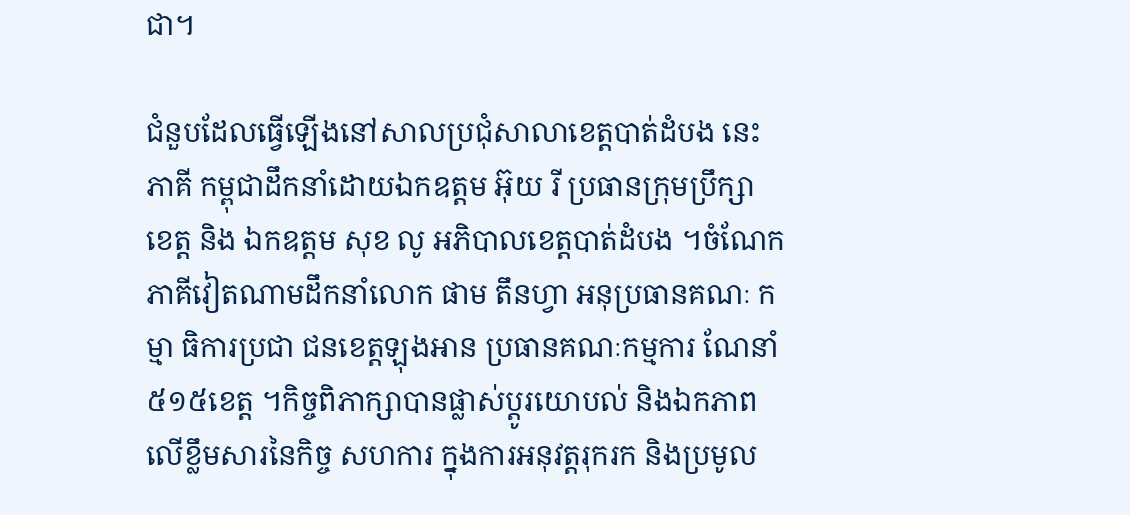ជា។

ជំនួបដែលធ្វើឡើងនៅសាលប្រជុំសាលាខេត្តបាត់ដំបង នេះ ភាគី កម្ពុជាដឹកនាំដោយឯកឧត្តម អ៊ុយ រី ប្រធានក្រុមប្រឹក្សា ខេត្ត និង ឯកឧត្តម សុខ លូ អភិបាលខេត្តបាត់ដំបង ។ចំណែក ភាគីវៀតណាមដឹកនាំលោក ផាម តឹនហ្វា អនុប្រធានគណៈ កម្មា ធិការប្រជា ជនខេត្តឡុងអាន ប្រធានគណៈកម្មការ ណែនាំ៥១៥ខេត្ត ។កិច្ចពិភាក្សាបានផ្លាស់ប្ដូរយោបល់ និងឯកភាពលើខ្លឹមសារនៃកិច្ច សហការ ក្នុងការអនុវត្តរុករក និងប្រមូល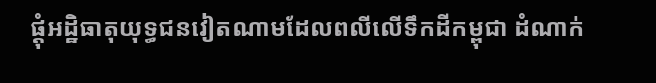ផ្ដុំអដ្ឋិធាតុយុទ្ធជនវៀតណាមដែលពលីលើទឹកដីកម្ពុជា ដំណាក់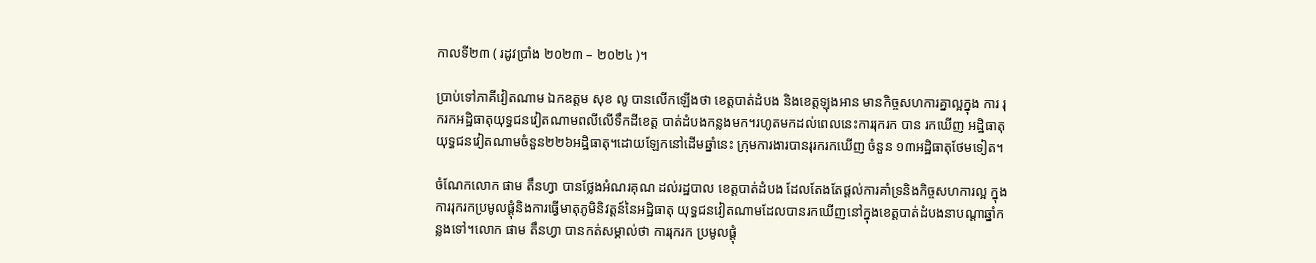កាលទី២៣ ( រដូវប្រាំង ២០២៣ – ២០២៤ )។

ប្រាប់ទៅភាគីវៀតណាម ឯកឧត្តម សុខ លូ បានលើកឡើងថា ខេត្តបាត់ដំបង និងខេត្តឡុងអាន មានកិច្ចសហការគ្នាល្អក្នុង ការ រុករកអដ្ឋិធាតុយុទ្ធជនវៀតណាមពលីលើទឹកដីខេត្ត បាត់ដំបងកន្លងមក។រហូតមកដល់ពេលនេះការរុករក បាន រកឃើញ អដ្ឋិធាតុ យុទ្ធជនវៀតណាមចំនួន២២៦អដ្ឋិធាតុ។ដោយឡែកនៅដើមឆ្នាំនេះ ក្រុមការងារបានរុរករកឃើញ ចំនួន ១៣អដ្ឋិធាតុថែមទៀត។

ចំណែកលោក ផាម តឹនហ្វា បានថ្លែងអំណរគុណ ដល់រដ្ឋបាល ខេត្តបាត់ដំបង ដែលតែងតែផ្តល់ការគាំទ្រនិងកិច្ចសហការល្អ ក្នុង ការរុករកប្រមូលផ្ដុំនិងការធ្វើមាតុភូមិនិវត្តន៍នៃអដ្ឋិធាតុ យុទ្ធជនវៀតណាមដែលបានរកឃើញនៅក្នុងខេត្តបាត់ដំបងនាបណ្ដាឆ្នាំកន្លងទៅ។លោក ផាម តឹនហ្វា បានកត់សម្គាល់ថា ការរុករក ប្រមូលផ្ដុំ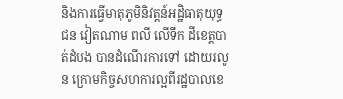និងការធ្វើមាតុភូមិនិវត្តន៍អដ្ឋិធាតុយុទ្ធជន វៀតណាម ពលី លើទឹក ដីខេត្តបាត់ដំបង បានដំណើរការទៅ ដោយរលូន ក្រោមកិច្ចសហការល្អពីរដ្ឋបាលខេ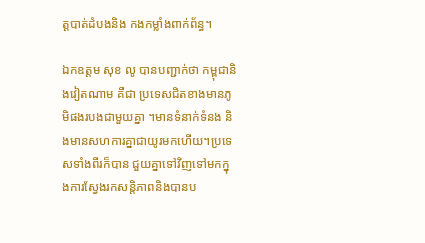ត្តបាត់ដំបងនិង កងកម្លាំងពាក់ព័ន្ធ។

ឯកឧត្តម សុខ លូ បានបញ្ជាក់ថា កម្ពុជានិងវៀតណាម គឺជា ប្រទេសជិតខាងមានភូមិផងរបងជាមួយគ្នា ។មានទំនាក់ទំនង និងមានសហការគ្នាជាយូរមកហើយ។ប្រទេសទាំងពីរក៏បាន ជួយគ្នាទៅវិញទៅមកក្នុងការស្វែងរកសន្តិភាពនិងបានប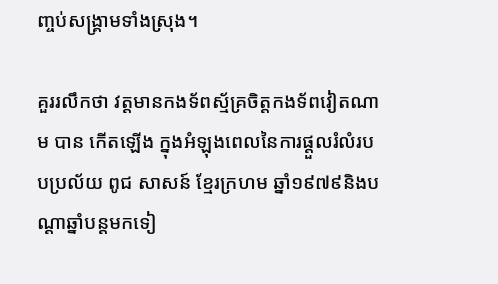ញ្ចប់សង្រ្គាមទាំងស្រុង។

គួររលឹកថា វត្តមានកងទ័ពស្ម័គ្រចិត្តកងទ័ពវៀតណាម បាន កើតឡើង ក្នុងអំឡុងពេលនៃការផ្តួលរំលំរបបប្រល័យ ពូជ សាសន៍ ខ្មែរក្រហម ឆ្នាំ១៩៧៩និងបណ្ដាឆ្នាំបន្តមកទៀ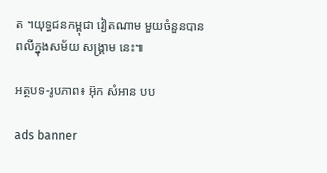ត ។យុទ្ធជនកម្ពុជា វៀតណាម មួយចំនួនបានពលីក្នុងសម័យ សង្រ្គាម នេះ៕

អត្ថបទ-រូបភាព៖ អ៊ុក សំអាន បប

ads banner